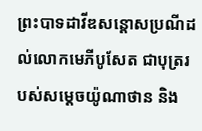ព្រះបាទដាវីឌសន្ដោសប្រណីដល់លោកមេភីបូសែត ជាបុត្ររបស់សម្ដេចយ៉ូណាថាន និង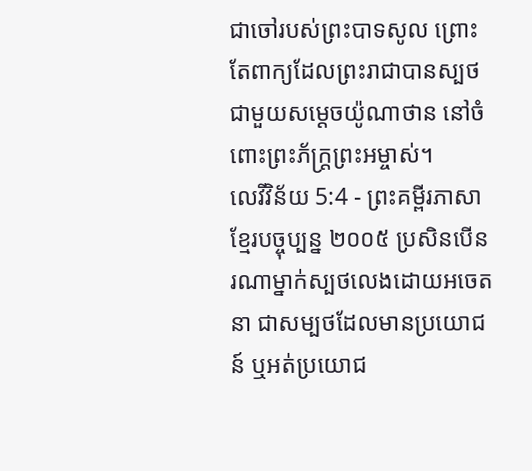ជាចៅរបស់ព្រះបាទសូល ព្រោះតែពាក្យដែលព្រះរាជាបានស្បថជាមួយសម្ដេចយ៉ូណាថាន នៅចំពោះព្រះភ័ក្ត្រព្រះអម្ចាស់។
លេវីវិន័យ 5:4 - ព្រះគម្ពីរភាសាខ្មែរបច្ចុប្បន្ន ២០០៥ ប្រសិនបើនរណាម្នាក់ស្បថលេងដោយអចេតនា ជាសម្បថដែលមានប្រយោជន៍ ឬអត់ប្រយោជ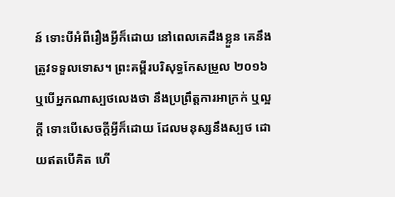ន៍ ទោះបីអំពីរឿងអ្វីក៏ដោយ នៅពេលគេដឹងខ្លួន គេនឹងត្រូវទទួលទោស។ ព្រះគម្ពីរបរិសុទ្ធកែសម្រួល ២០១៦ ឬបើអ្នកណាស្បថលេងថា នឹងប្រព្រឹត្តការអាក្រក់ ឬល្អក្តី ទោះបើសេចក្ដីអ្វីក៏ដោយ ដែលមនុស្សនឹងស្បថ ដោយឥតបើគិត ហើ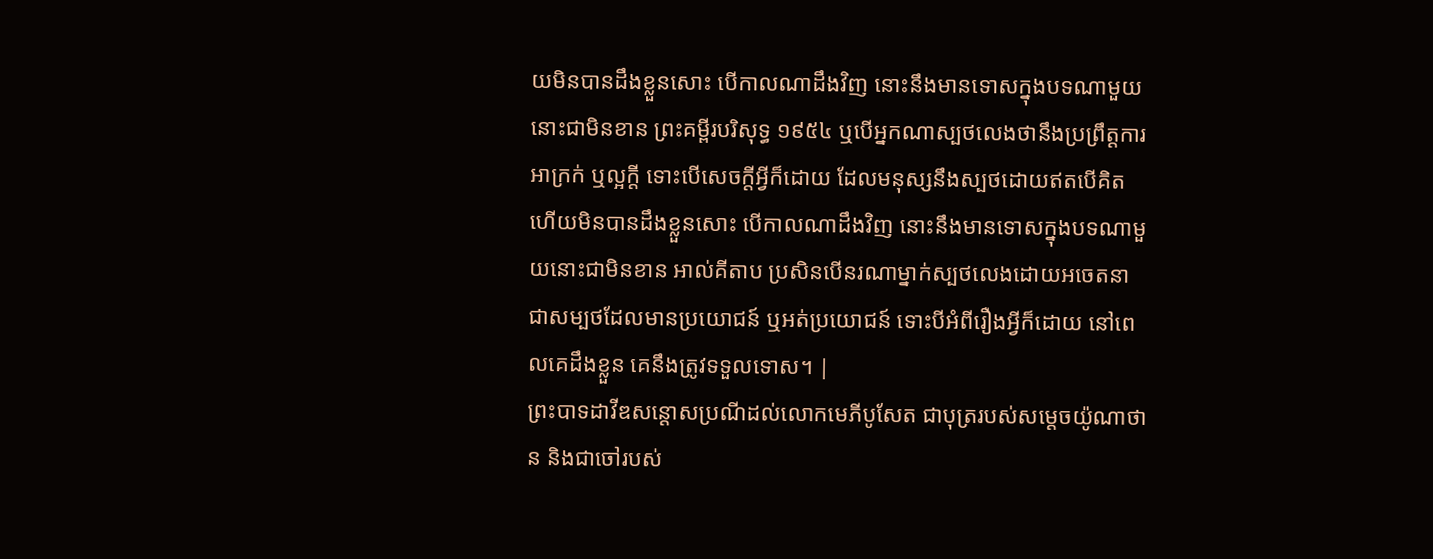យមិនបានដឹងខ្លួនសោះ បើកាលណាដឹងវិញ នោះនឹងមានទោសក្នុងបទណាមួយនោះជាមិនខាន ព្រះគម្ពីរបរិសុទ្ធ ១៩៥៤ ឬបើអ្នកណាស្បថលេងថានឹងប្រព្រឹត្តការអាក្រក់ ឬល្អក្តី ទោះបើសេចក្ដីអ្វីក៏ដោយ ដែលមនុស្សនឹងស្បថដោយឥតបើគិត ហើយមិនបានដឹងខ្លួនសោះ បើកាលណាដឹងវិញ នោះនឹងមានទោសក្នុងបទណាមួយនោះជាមិនខាន អាល់គីតាប ប្រសិនបើនរណាម្នាក់ស្បថលេងដោយអចេតនា ជាសម្បថដែលមានប្រយោជន៍ ឬអត់ប្រយោជន៍ ទោះបីអំពីរឿងអ្វីក៏ដោយ នៅពេលគេដឹងខ្លួន គេនឹងត្រូវទទួលទោស។ |
ព្រះបាទដាវីឌសន្ដោសប្រណីដល់លោកមេភីបូសែត ជាបុត្ររបស់សម្ដេចយ៉ូណាថាន និងជាចៅរបស់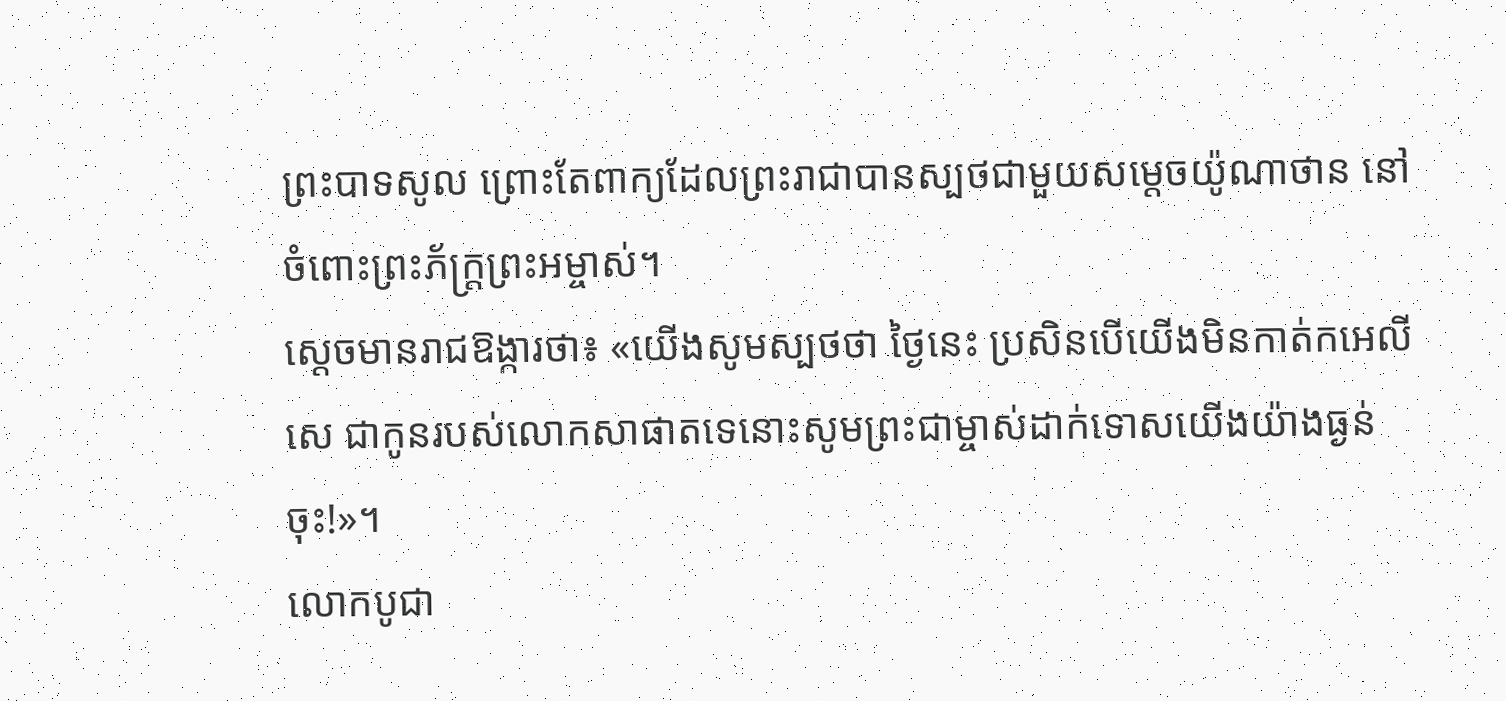ព្រះបាទសូល ព្រោះតែពាក្យដែលព្រះរាជាបានស្បថជាមួយសម្ដេចយ៉ូណាថាន នៅចំពោះព្រះភ័ក្ត្រព្រះអម្ចាស់។
ស្ដេចមានរាជឱង្ការថា៖ «យើងសូមស្បថថា ថ្ងៃនេះ ប្រសិនបើយើងមិនកាត់កអេលីសេ ជាកូនរបស់លោកសាផាតទេនោះសូមព្រះជាម្ចាស់ដាក់ទោសយើងយ៉ាងធ្ងន់ចុះ!»។
លោកបូជា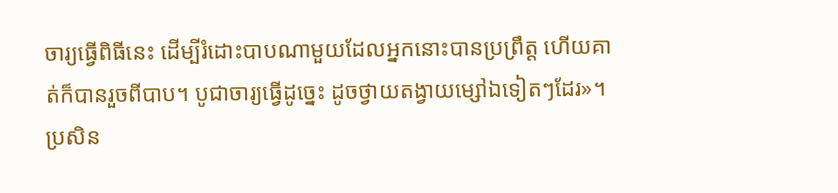ចារ្យធ្វើពិធីនេះ ដើម្បីរំដោះបាបណាមួយដែលអ្នកនោះបានប្រព្រឹត្ត ហើយគាត់ក៏បានរួចពីបាប។ បូជាចារ្យធ្វើដូច្នេះ ដូចថ្វាយតង្វាយម្សៅឯទៀតៗដែរ»។
ប្រសិន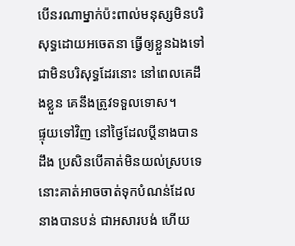បើនរណាម្នាក់ប៉ះពាល់មនុស្សមិនបរិសុទ្ធដោយអចេតនា ធ្វើឲ្យខ្លួនឯងទៅជាមិនបរិសុទ្ធដែរនោះ នៅពេលគេដឹងខ្លួន គេនឹងត្រូវទទួលទោស។
ផ្ទុយទៅវិញ នៅថ្ងៃដែលប្ដីនាងបានដឹង ប្រសិនបើគាត់មិនយល់ស្របទេ នោះគាត់អាចចាត់ទុកបំណន់ដែលនាងបានបន់ ជាអសារបង់ ហើយ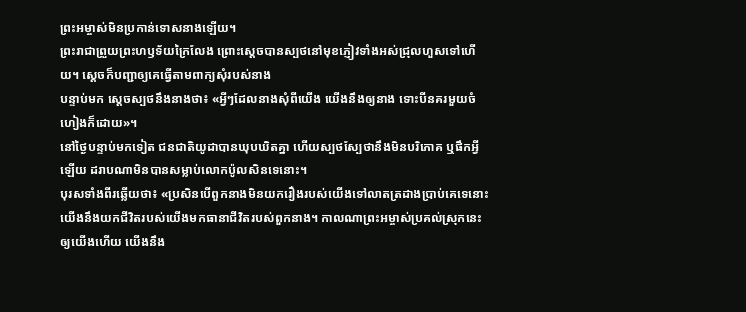ព្រះអម្ចាស់មិនប្រកាន់ទោសនាងឡើយ។
ព្រះរាជាព្រួយព្រះហឫទ័យក្រៃលែង ព្រោះស្ដេចបានស្បថនៅមុខភ្ញៀវទាំងអស់ជ្រុលហួសទៅហើយ។ ស្ដេចក៏បញ្ជាឲ្យគេធ្វើតាមពាក្យសុំរបស់នាង
បន្ទាប់មក ស្ដេចស្បថនឹងនាងថា៖ «អ្វីៗដែលនាងសុំពីយើង យើងនឹងឲ្យនាង ទោះបីនគរមួយចំហៀងក៏ដោយ»។
នៅថ្ងៃបន្ទាប់មកទៀត ជនជាតិយូដាបានឃុបឃិតគ្នា ហើយស្បថស្បែថានឹងមិនបរិភោគ ឬផឹកអ្វីឡើយ ដរាបណាមិនបានសម្លាប់លោកប៉ូលសិនទេនោះ។
បុរសទាំងពីរឆ្លើយថា៖ «ប្រសិនបើពួកនាងមិនយករឿងរបស់យើងទៅលាតត្រដាងប្រាប់គេទេនោះ យើងនឹងយកជីវិតរបស់យើងមកធានាជីវិតរបស់ពួកនាង។ កាលណាព្រះអម្ចាស់ប្រគល់ស្រុកនេះឲ្យយើងហើយ យើងនឹង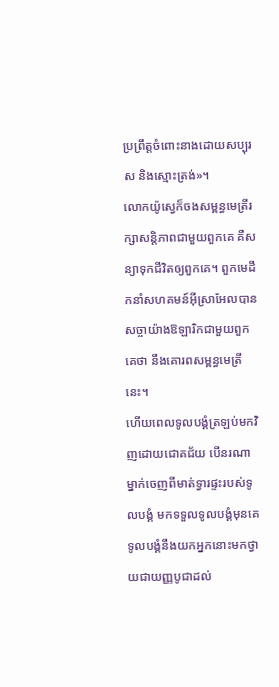ប្រព្រឹត្តចំពោះនាងដោយសប្បុរស និងស្មោះត្រង់»។
លោកយ៉ូស្វេក៏ចងសម្ពន្ធមេត្រីរក្សាសន្តិភាពជាមួយពួកគេ គឺសន្យាទុកជីវិតឲ្យពួកគេ។ ពួកមេដឹកនាំសហគមន៍អ៊ីស្រាអែលបានសច្ចាយ៉ាងឱឡារិកជាមួយពួកគេថា នឹងគោរពសម្ពន្ធមេត្រីនេះ។
ហើយពេលទូលបង្គំត្រឡប់មកវិញដោយជោគជ័យ បើនរណាម្នាក់ចេញពីមាត់ទ្វារផ្ទះរបស់ទូលបង្គំ មកទទួលទូលបង្គំមុនគេ ទូលបង្គំនឹងយកអ្នកនោះមកថ្វាយជាយញ្ញបូជាដល់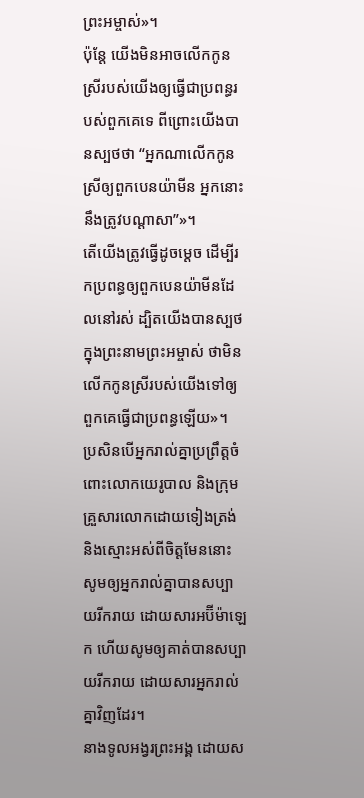ព្រះអម្ចាស់»។
ប៉ុន្តែ យើងមិនអាចលើកកូនស្រីរបស់យើងឲ្យធ្វើជាប្រពន្ធរបស់ពួកគេទេ ពីព្រោះយើងបានស្បថថា “អ្នកណាលើកកូនស្រីឲ្យពួកបេនយ៉ាមីន អ្នកនោះនឹងត្រូវបណ្ដាសា”»។
តើយើងត្រូវធ្វើដូចម្ដេច ដើម្បីរកប្រពន្ធឲ្យពួកបេនយ៉ាមីនដែលនៅរស់ ដ្បិតយើងបានស្បថក្នុងព្រះនាមព្រះអម្ចាស់ ថាមិនលើកកូនស្រីរបស់យើងទៅឲ្យពួកគេធ្វើជាប្រពន្ធឡើយ»។
ប្រសិនបើអ្នករាល់គ្នាប្រព្រឹត្តចំពោះលោកយេរូបាល និងក្រុមគ្រួសារលោកដោយទៀងត្រង់ និងស្មោះអស់ពីចិត្តមែននោះ សូមឲ្យអ្នករាល់គ្នាបានសប្បាយរីករាយ ដោយសារអប៊ីម៉ាឡេក ហើយសូមឲ្យគាត់បានសប្បាយរីករាយ ដោយសារអ្នករាល់គ្នាវិញដែរ។
នាងទូលអង្វរព្រះអង្គ ដោយស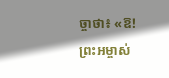ច្ចាថា៖ «ឱ! ព្រះអម្ចាស់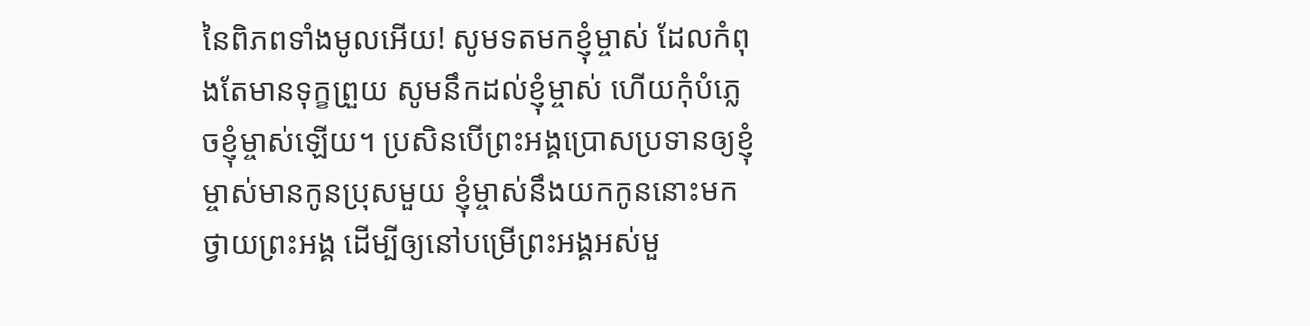នៃពិភពទាំងមូលអើយ! សូមទតមកខ្ញុំម្ចាស់ ដែលកំពុងតែមានទុក្ខព្រួយ សូមនឹកដល់ខ្ញុំម្ចាស់ ហើយកុំបំភ្លេចខ្ញុំម្ចាស់ឡើយ។ ប្រសិនបើព្រះអង្គប្រោសប្រទានឲ្យខ្ញុំម្ចាស់មានកូនប្រុសមួយ ខ្ញុំម្ចាស់នឹងយកកូននោះមកថ្វាយព្រះអង្គ ដើម្បីឲ្យនៅបម្រើព្រះអង្គអស់មួ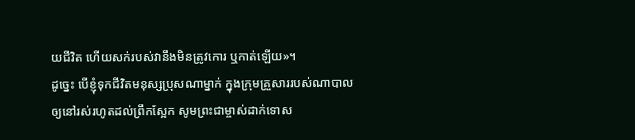យជីវិត ហើយសក់របស់វានឹងមិនត្រូវកោរ ឬកាត់ឡើយ»។
ដូច្នេះ បើខ្ញុំទុកជីវិតមនុស្សប្រុសណាម្នាក់ ក្នុងក្រុមគ្រួសាររបស់ណាបាល ឲ្យនៅរស់រហូតដល់ព្រឹកស្អែក សូមព្រះជាម្ចាស់ដាក់ទោស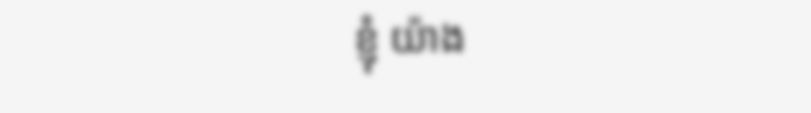ខ្ញុំ យ៉ាង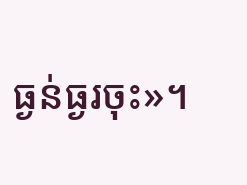ធ្ងន់ធ្ងរចុះ»។